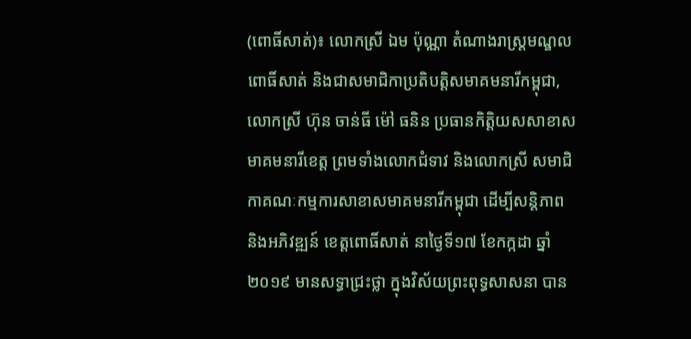(ពោធិ៍សាត់)៖ លោកស្រី ឯម ប៉ុណ្ណា តំណាងរាស្ត្រមណ្ឌលពោធិ៍សាត់ និងជាសមាជិកាប្រតិបត្តិសមាគមនារីកម្ពុជា, លោកស្រី ហ៊ុន ចាន់ធី ម៉ៅ ធនិន ប្រធានកិត្តិយសសាខាសមាគមនារីខេត្ត ព្រមទាំងលោកជំទាវ និងលោកស្រី សមាជិកាគណៈកម្មការសាខាសមាគមនារីកម្ពុជា ដើម្បីសន្តិភាព និងអភិវឌ្ឍន៍ ខេត្តពោធិ៍សាត់ នាថ្ងៃទី១៧ ខែកក្កដា ឆ្នាំ២០១៩ មានសទ្ធាជ្រះថ្លា ក្នុងវិស័យព្រះពុទ្ធសាសនា បាន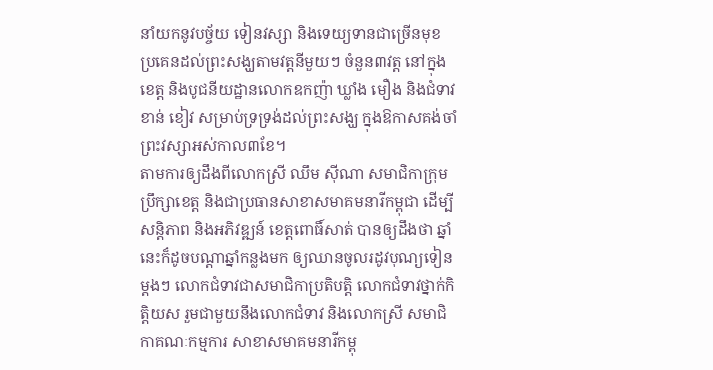នាំយកនូវបច្ច័យ ទៀនវស្សា និងទេយ្យទានជាច្រើនមុខ ប្រគេនដល់ព្រះសង្ឃតាមវត្តនីមួយៗ ចំនួន៣វត្ត នៅក្នុងខេត្ត និងបូជនីយដ្ឋានលោកឧកញ៉ា ឃ្លាំង មឿង និងជំទាវ ខាន់ ខៀវ សម្រាប់ទ្រទ្រង់ដល់ព្រះសង្ឃ ក្នុងឱកាសគង់ចាំព្រះវស្សាអស់កាល៣ខែ។
តាមការឲ្យដឹងពីលោកស្រី ឈឹម ស៊ីណា សមាជិកាក្រុមប្រឹក្សាខេត្ត និងជាប្រធានសាខាសមាគមនារីកម្ពុជា ដើម្បីសន្តិភាព និងអភិវឌ្ឍន៍ ខេត្តពោធិ៍សាត់ បានឲ្យដឹងថា ឆ្នាំនេះក៏ដូចបណ្តាឆ្នាំកន្លងមក ឲ្យឈានចូលរដូវបុណ្យទៀនម្តងៗ លោកជំទាវជាសមាជិកាប្រតិបត្តិ លោកជំទាវថ្នាក់កិត្តិយស រួមជាមួយនឹងលោកជំទាវ និងលោកស្រី សមាជិកាគណៈកម្មការ សាខាសមាគមនារីកម្ពុ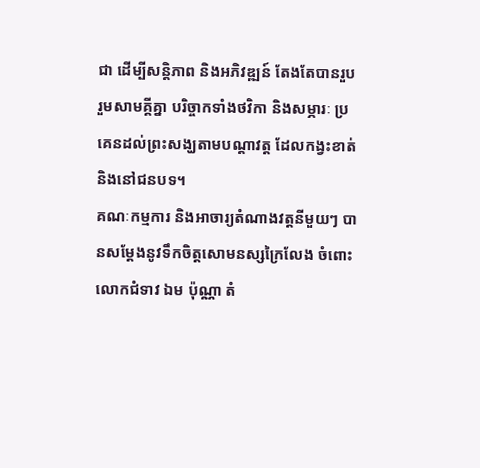ជា ដើម្បីសន្តិភាព និងអភិវឌ្ឍន៍ តែងតែបានរួបរួមសាមគ្គីគ្នា បរិច្ចាកទាំងថវិកា និងសម្ភារៈ ប្រគេនដល់ព្រះសង្ឃតាមបណ្តាវត្ត ដែលកង្វះខាត់ និងនៅជនបទ។
គណៈកម្មការ និងអាចារ្យតំណាងវត្តនីមួយៗ បានសម្តែងនូវទឹកចិត្តសោមនស្សក្រៃលែង ចំពោះលោកជំទាវ ឯម ប៉ុណ្ណា តំ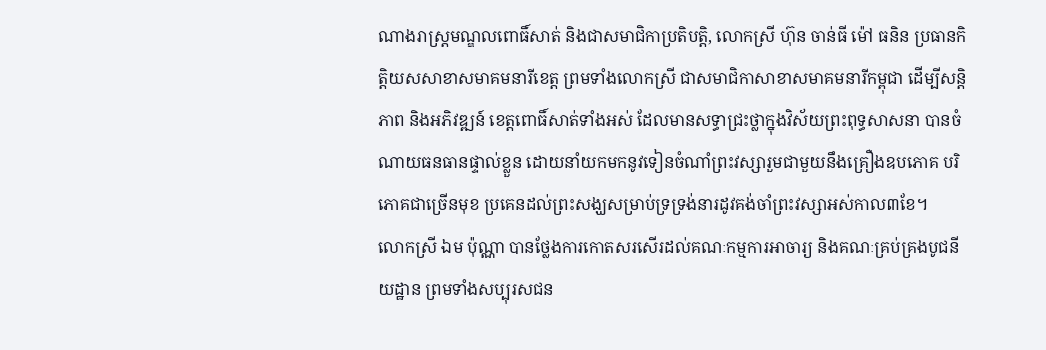ណាងរាស្ត្រមណ្ឌលពោធិ៍សាត់ និងជាសមាជិកាប្រតិបត្តិ, លោកស្រី ហ៊ុន ចាន់ធី ម៉ៅ ធនិន ប្រធានកិត្តិយសសាខាសមាគមនារីខេត្ត ព្រមទាំងលោកស្រី ជាសមាជិកាសាខាសមាគមនារីកម្ពុជា ដើម្បីសន្តិភាព និងអភិវឌ្ឍន៍ ខេត្តពោធិ៍សាត់ទាំងអស់ ដែលមានសទ្ធាជ្រះថ្លាក្នុងវិស័យព្រះពុទ្ធសាសនា បានចំណាយធនធានផ្ទាល់ខ្លួន ដោយនាំយកមកនូវទៀនចំណាំព្រះវស្សារួមជាមួយនឹងគ្រឿងឧបភោគ បរិភោគជាច្រើនមុខ ប្រគេនដល់ព្រះសង្ឃសម្រាប់ទ្រទ្រង់នារដូវគង់ចាំព្រះវស្សាអស់កាល៣ខែ។
លោកស្រី ឯម ប៉ុណ្ណា បានថ្លែងការកោតសរសើរដល់គណៈកម្មការអាចារ្យ និងគណៈគ្រប់គ្រងបូជនីយដ្ឋាន ព្រមទាំងសប្បុរសជន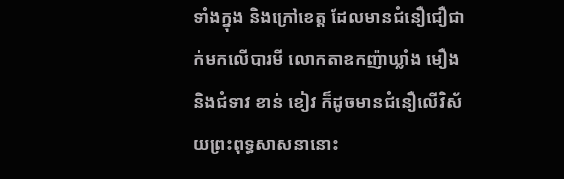ទាំងក្នុង និងក្រៅខេត្ត ដែលមានជំនឿជឿជាក់មកលើបារមី លោកតាឧកញ៉ាឃ្លាំង មឿង និងជំទាវ ខាន់ ខៀវ ក៏ដូចមានជំនឿលើវិស័យព្រះពុទ្ធសាសនានោះ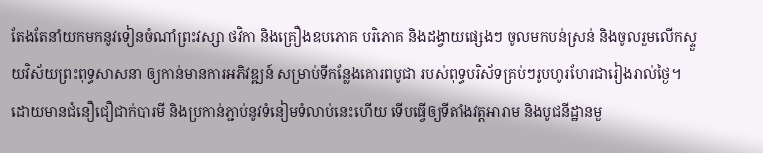តែងតែនាំយកមកនូវទៀនចំណាំព្រះវស្សា ថវិកា និងគ្រឿងឧបភោគ បរិភោគ និងដង្វាយផ្សេងៗ ចូលមកបន់ស្រន់ និងចូលរួមលើកស្ទួយវិស័យព្រះពុទ្ធសាសនា ឲ្យកាន់មានការអភិវឌ្ឍន៍ សម្រាប់ទីកន្លែងគោរពបូជា របស់ពុទ្ធបរិស័ទគ្រប់ៗរូបហូរហែរជារៀងរាល់ថ្ងៃ។
ដោយមានជំនឿជឿជាក់បារមី និងប្រកាន់ភ្ជាប់នូវទំនៀមទំលាប់នេះហើយ ទើបធ្វើឲ្យទីតាំងវត្តអារាម និងបូជនីដ្ឋានមួ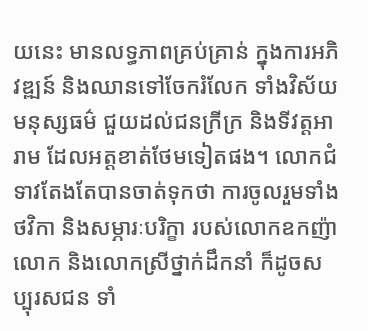យនេះ មានលទ្ធភាពគ្រប់គ្រាន់ ក្នុងការអភិវឌ្ឍន៍ និងឈានទៅចែករំលែក ទាំងវិស័យមនុស្សធម៌ ជួយដល់ជនក្រីក្រ និងទីវត្តអារាម ដែលអត្តខាត់ថែមទៀតផង។ លោកជំទាវតែងតែបានចាត់ទុកថា ការចូលរួមទាំងថវិកា និងសម្ភារៈបរិក្ខា របស់លោកឧកញ៉ា លោក និងលោកស្រីថ្នាក់ដឹកនាំ ក៏ដូចសប្បុរសជន ទាំ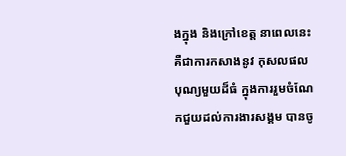ងក្នុង និងក្រៅខេត្ត នាពេលនេះគឺជាការកសាងនូវ កុសលផលបុណ្យមួយដ៏ធំ ក្នុងការរួមចំណែកជួយដល់ការងារសង្គម បានចូ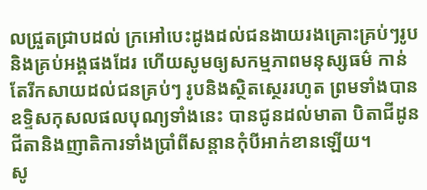លជ្រួតជ្រាបដល់ ក្រអៅបេះដូងដល់ជនងាយរងគ្រោះគ្រប់ៗរូប និងគ្រប់អង្គផងដែរ ហើយសូមឲ្យសកម្មភាពមនុស្សធម៌ កាន់តែរីកសាយដល់ជនគ្រប់ៗ រូបនិងស្ថិតស្ថេររហូត ព្រមទាំងបានឧទ្ទិសកុសលផលបុណ្យទាំងនេះ បានជូនដល់មាតា បិតាជីដូនជីតានិងញាតិការទាំងប្រាំពីសន្តានកុំបីអាក់ខានឡើយ។
សូ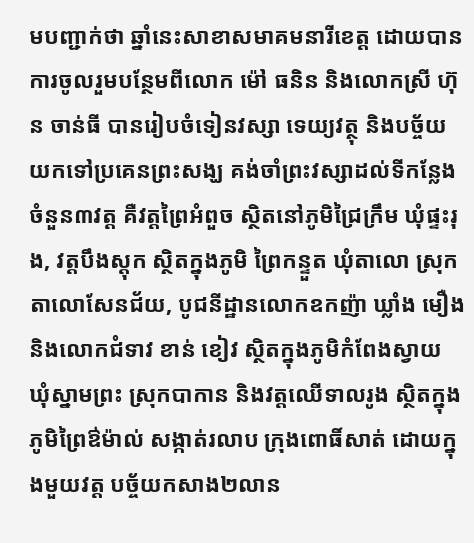មបញ្ជាក់ថា ឆ្នាំនេះសាខាសមាគមនារីខេត្ត ដោយបានការចូលរួមបន្ថែមពីលោក ម៉ៅ ធនិន និងលោកស្រី ហ៊ុន ចាន់ធី បានរៀបចំទៀនវស្សា ទេយ្យវត្ថុ និងបច្ច័យ យកទៅប្រគេនព្រះសង្ឃ គង់ចាំព្រះវស្សាដល់ទីកន្លែង ចំនួន៣វត្ត គឺវត្តព្រៃអំពួច ស្ថិតនៅភូមិជ្រៃក្រឹម ឃុំផ្ទះរុង, វត្តបឹងស្តុក ស្ថិតក្នុងភូមិ ព្រៃកន្ទួត ឃុំតាលោ ស្រុកតាលោសែនជ័យ, បូជនីដ្ឋានលោកឧកញ៉ា ឃ្លាំង មឿង និងលោកជំទាវ ខាន់ ខៀវ ស្ថិតក្នុងភូមិកំពែងស្វាយ ឃុំស្នាមព្រះ ស្រុកបាកាន និងវត្តឈើទាលរូង ស្ថិតក្នុងភូមិព្រៃឳម៉ាល់ សង្កាត់រលាប ក្រុងពោធិ៍សាត់ ដោយក្នុងមួយវត្ត បច្ច័យកសាង២លាន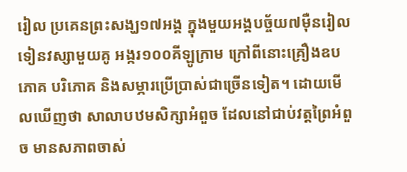រៀល ប្រគេនព្រះសង្ឃ១៧អង្គ ក្នុងមួយអង្គបច្ច័យ៧ម៉ឺនរៀល ទៀនវស្សាមួយគូ អង្ករ១០០គីឡូក្រាម ក្រៅពីនោះគ្រឿងឧបភោគ បរិភោគ និងសម្ភារប្រើប្រាស់ជាច្រើនទៀត។ ដោយមើលឃើញថា សាលាបឋមសិក្សាអំពួច ដែលនៅជាប់វត្តព្រៃអំពួច មានសភាពចាស់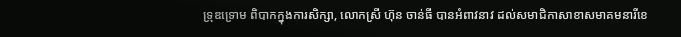ទ្រុឌទ្រោម ពិបាកក្នុងការសិក្សា, លោកស្រី ហ៊ុន ចាន់ធី បានអំពាវនាវ ដល់សមាជិកាសាខាសមាគមនារីខេ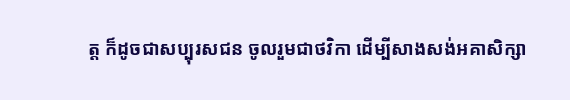ត្ត ក៏ដូចជាសប្បុរសជន ចូលរួមជាថវិកា ដើម្បីសាងសង់អគាសិក្សា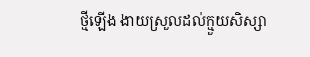ថ្មីឡើង ងាយស្រួលដល់ក្មួយសិស្សា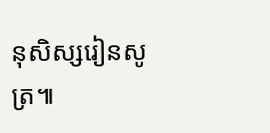នុសិស្សរៀនសូត្រ៕